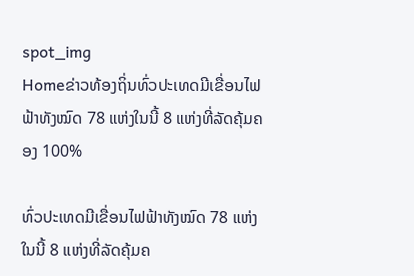spot_img
Homeຂ່າວທ້ອງຖິ່ນທົ່ວປະເທດມີເຂື່ອນໄຟຟ້າທັງໝົດ 78 ແຫ່ງໃນນີ້ 8 ແຫ່ງທີ່ລັດຄຸ້ມຄອງ 100%

ທົ່ວປະເທດມີເຂື່ອນໄຟຟ້າທັງໝົດ 78 ແຫ່ງໃນນີ້ 8 ແຫ່ງທີ່ລັດຄຸ້ມຄ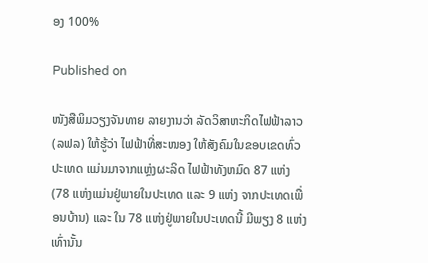ອງ 100%

Published on

ໜັງສືພິມວຽງຈັນທາຍ ລາຍງານວ່າ ລັດວິສາຫະກິດໄຟຟ້າລາວ (ລຟລ) ໃຫ້ຮູ້ວ່າ ໄຟຟ້າທີ່ສະໜອງ ໃຫ້ສັງຄົມໃນຂອບເຂດທົ່ວປະເທດ ແມ່ນມາຈາກແຫຼ່ງຜະລິດ ໄຟຟ້າທັງຫມົດ 87 ແຫ່ງ (78 ແຫ່ງແມ່ນຢູ່ພາຍໃນປະເທດ ແລະ 9 ແຫ່ງ ຈາກປະເທດເພື່ອນບ້ານ) ແລະ ໃນ 78 ແຫ່ງຢູ່ພາຍໃນປະເທດນີ້ ມີພຽງ 8 ແຫ່ງເທົ່ານັ້ນ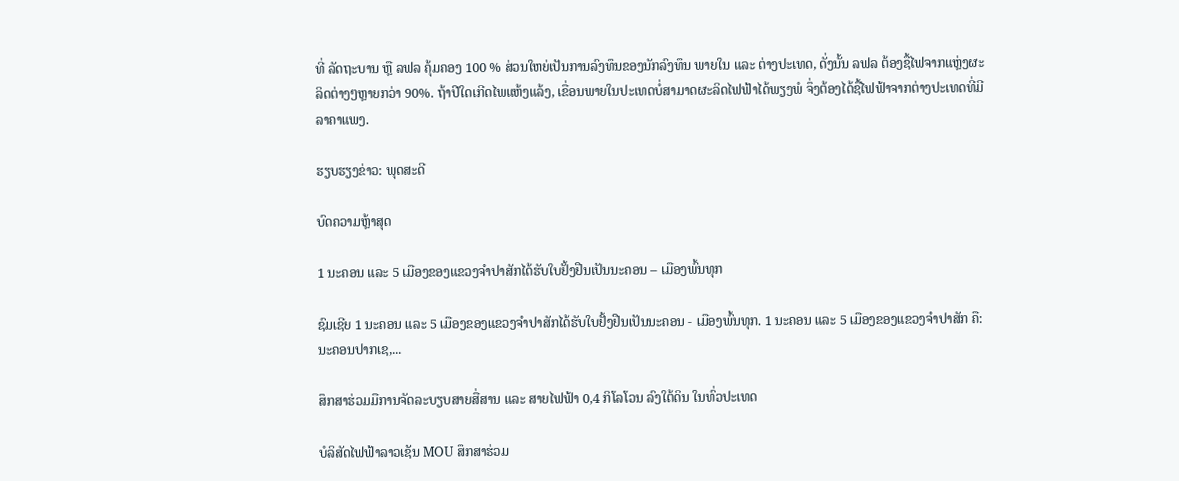ທີ່ ລັດຖະບານ ຫຼື ລຟລ ຄຸ້ມຄອງ 100 % ສ່ວນໃຫຍ່ເປັນການລົງທຶນຂອງນັກລົງທຶນ ພາຍໃນ ແລະ ຕ່າງປະເທດ, ດັ່ງນັ້ນ ລຟລ ຕ້ອງຊື້ໄຟຈາກແຫຼ່ງຜະລິດຕ່າງໆຫຼາຍກວ່າ 90%. ຖ້າປີໃດເກີດໄພແຫ້ງແລ້ງ, ເຂື່ອນພາຍໃນປະເທດບໍ່ສາມາດຜະລິດໄຟຟ້າໄດ້ພຽງພໍ ຈຶ່ງຕ້ອງໄດ້ຊື້ໄຟຟ້າຈາກຕ່າງປະເທດທີ່ມີລາຄາແພງ.

ຮຽບຮຽງຂ່າວ: ພຸດສະດີ

ບົດຄວາມຫຼ້າສຸດ

1 ນະຄອນ ແລະ 5 ເມືອງຂອງແຂວງຈໍາປາສັກໄດ້ຮັບໃບຢັ້ງຢືນເປັນນະຄອນ – ເມືອງພົ້ນທຸກ

ຊົມເຊີຍ 1 ນະຄອນ ແລະ 5 ເມືອງຂອງແຂວງຈຳປາສັກໄດ້ຮັບໃບຢັ້ງຢືນເປັນນະຄອນ - ເມືອງພົ້ນທຸກ. 1 ນະຄອນ ແລະ 5 ເມືອງຂອງແຂວງຈໍາປາສັກ ຄື: ນະຄອນປາກເຊ,...

ສຶກສາຮ່ວມມືການຈັດລະບຽບສາຍສື່ສານ ແລະ ສາຍໄຟຟ້າ 0,4 ກິໂລໂວນ ລົງໃຕ້ດິນ ໃນທົ່ວປະເທດ

ບໍລິສັດໄຟຟ້າລາວເຊັນ MOU ສຶກສາຮ່ວມ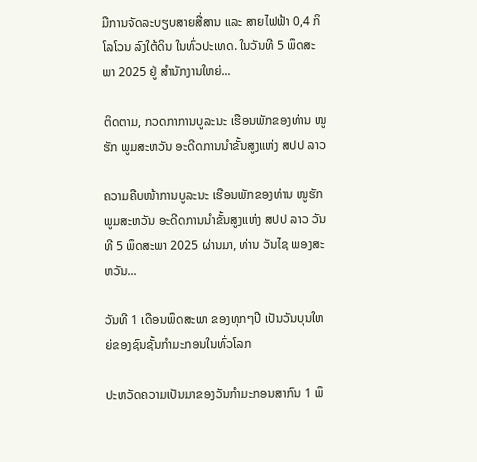ມືການຈັດລະບຽບສາຍສື່ສານ ແລະ ສາຍໄຟຟ້າ 0,4 ກິໂລໂວນ ລົງໃຕ້ດິນ ໃນທົ່ວປະເທດ. ໃນວັນທີ 5 ພຶດສະພາ 2025 ຢູ່ ສໍານັກງານໃຫຍ່...

ຕິດຕາມ, ກວດກາການບູລະນະ ເຮືອນພັກຂອງທ່ານ ໜູຮັກ ພູມສະຫວັນ ອະດີດການນໍາຂັ້ນສູງແຫ່ງ ສປປ ລາວ

ຄວາມຄືບໜ້າການບູລະນະ ເຮືອນພັກຂອງທ່ານ ໜູຮັກ ພູມສະຫວັນ ອະດີດການນໍາຂັ້ນສູງແຫ່ງ ສປປ ລາວ ວັນທີ 5 ພຶດສະພາ 2025 ຜ່ານມາ, ທ່ານ ວັນໄຊ ພອງສະຫວັນ...

ວັນທີ 1 ເດືອນພຶດສະພາ ຂອງທຸກໆປີ ເປັນວັນບຸນໃຫຍ່ຂອງຊົນຊັ້ນກຳມະກອນໃນທົ່ວໂລກ

ປະຫວັດຄວາມເປັນມາຂອງວັນກຳມະກອນສາກົນ 1 ພຶ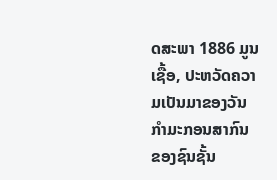ດສະພາ 1886 ມູນເຊື້ອ, ປະຫວັດຄວາມເປັນມາຂອງວັນກໍາມະກອນສາກົນ ຂອງຊົນຊັ້ນ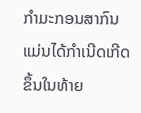ກຳມະກອນສາກົນ ແມ່ນໄດ້ກໍາເນີດເກີດຂຶ້ນໃນທ້າຍ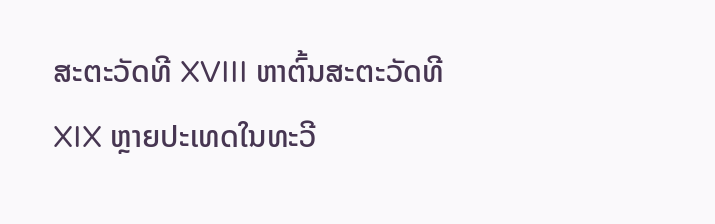ສະຕະວັດທີ XVIII ຫາຕົ້ນສະຕະວັດທີ XIX ຫຼາຍປະເທດໃນທະວີ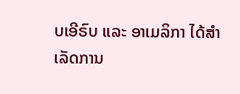ບເອີຣົບ ແລະ ອາເມລິກາ ໄດ້ສຳເລັດການ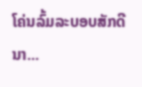ໂຄ່ນລົ້ມລະບອບສັກດີນາ...